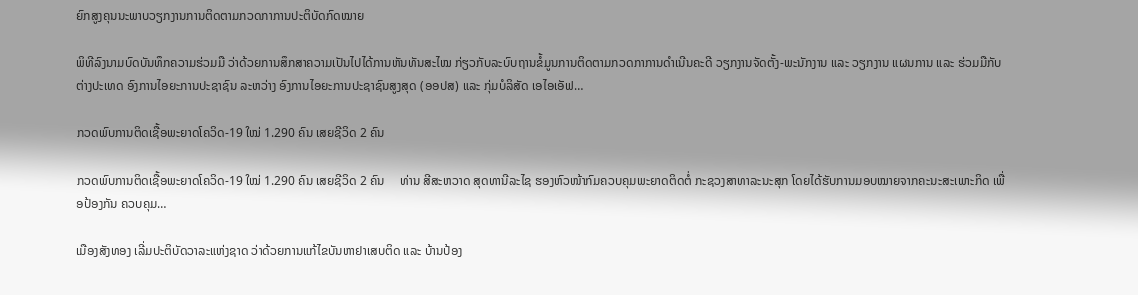ຍົກສູງຄຸນນະພາບວຽກງານການຕິດຕາມກວດກາການປະຕິບັດກົດໝາຍ

ພິທີລົງນາມບົດບັນທຶກຄວາມຮ່ວມມື ວ່າດ້ວຍການສຶກສາຄວາມເປັນໄປໄດ້ການຫັນທັນສະໄໝ ກ່ຽວກັບລະບົບຖານຂໍ້ມູນການຕິດຕາມກວດກາການດໍາເນີນຄະດີ ວຽກງານຈັດຕັ້ງ-ພະນັກງານ ແລະ ວຽກງານ ແຜນການ ແລະ ຮ່ວມມືກັບຕ່າງປະເທດ ອົງການໄອຍະການປະຊາຊົນ ລະຫວ່າງ ອົງການໄອຍະການປະຊາຊົນສູງສຸດ (ອອປສ) ແລະ ກຸ່ມບໍລິສັດ ເອໄອເອັຟ…

ກວດພົບການຕິດເຊື້ອພະຍາດໂຄວິດ-19 ໃໝ່ 1.290 ຄົນ ເສຍຊີວິດ 2 ຄົນ

ກວດພົບການຕິດເຊື້ອພະຍາດໂຄວິດ-19 ໃໝ່ 1.290 ຄົນ ເສຍຊີວິດ 2 ຄົນ     ທ່ານ ສີສະຫວາດ ສຸດທານີລະໄຊ ຮອງຫົວໜ້າກົມຄວບຄຸມພະຍາດຕິດຕໍ່ ກະຊວງສາທາລະນະສຸກ ໂດຍໄດ້ຮັບການມອບໝາຍຈາກຄະນະສະເພາະກິດ ເພື່ອປ້ອງກັນ ຄວບຄຸມ…

ເມືອງສັງທອງ ເລີ່ມປະຕິບັດວາລະແຫ່ງຊາດ ວ່າດ້ວຍການແກ້ໄຂບັນຫາຢາເສບຕິດ ແລະ ບ້ານປ້ອງ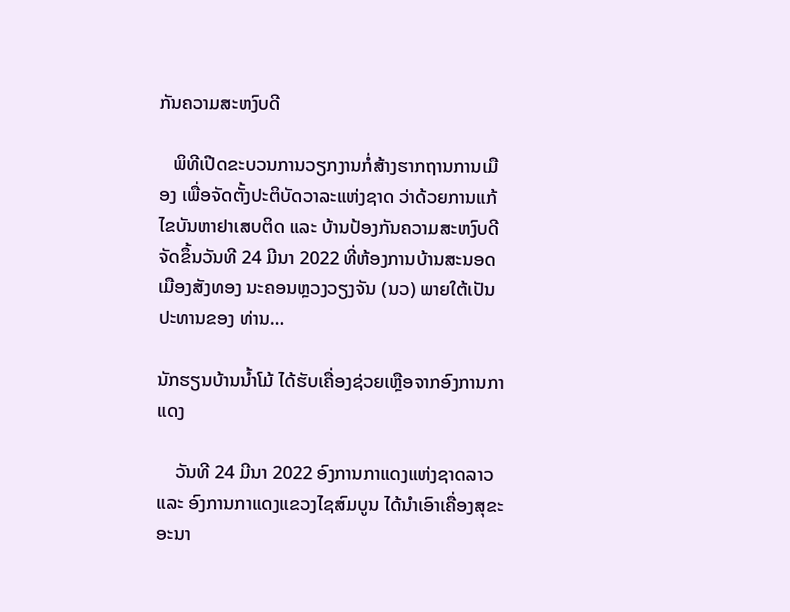ກັນຄວາມສະຫງົບດີ

   ພິທີເປີດຂະບວນການວຽກງານກໍ່ສ້າງຮາກຖານການເມືອງ ເພື່ອຈັດຕັ້ງປະຕິບັດວາລະແຫ່ງຊາດ ວ່າດ້ວຍການແກ້ໄຂບັນຫາຢາເສບຕິດ ແລະ ບ້ານປ້ອງກັນຄວາມສະຫງົບດີ ຈັດຂຶ້ນວັນທີ 24 ມີນາ 2022 ທີ່ຫ້ອງການບ້ານສະນອດ ເມືອງສັງທອງ ນະຄອນຫຼວງວຽງຈັນ (ນວ) ພາຍໃຕ້ເປັນປະທານຂອງ ທ່ານ…

ນັກຮຽນບ້ານນໍ້າໂມ້ ໄດ້ຮັບເຄື່ອງຊ່ວຍເຫຼືອຈາກອົງການກາແດງ

    ວັນທີ 24 ມີນາ 2022 ອົງການກາແດງແຫ່ງຊາດລາວ ແລະ ອົງການກາແດງແຂວງໄຊສົມບູນ ໄດ້ນຳເອົາເຄື່ອງສຸຂະອະນາ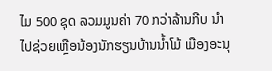ໄມ 500 ຊຸດ ລວມມູນຄ່າ 70 ກວ່າລ້ານກີບ ນຳໄປຊ່ວຍເຫຼືອນ້ອງນັກຮຽນບ້ານນ້ຳໂມ້ ເມືອງອະນຸ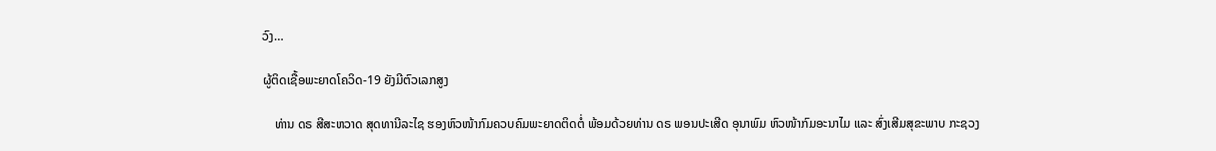ວົງ…

ຜູ້ຕິດເຊື້ອພະຍາດໂຄວິດ-19 ຍັງມີຕົວເລກສູງ

    ທ່ານ ດຣ ສີສະຫວາດ ສຸດທານີລະໄຊ ຮອງຫົວໜ້າກົມຄວບຄົມພະຍາດຕິດຕໍ່ ພ້ອມດ້ວຍທ່ານ ດຣ ພອນປະເສີດ ອຸນາພົມ ຫົວໜ້າກົມອະນາໄມ ແລະ ສົ່ງເສີມສຸຂະພາບ ກະຊວງ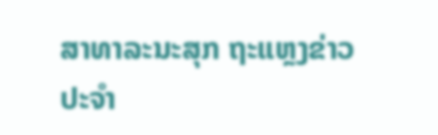ສາທາລະນະສຸກ ຖະແຫຼງຂ່າວປະຈຳ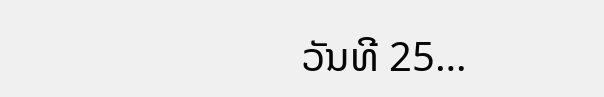ວັນທີ 25…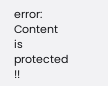error: Content is protected !!